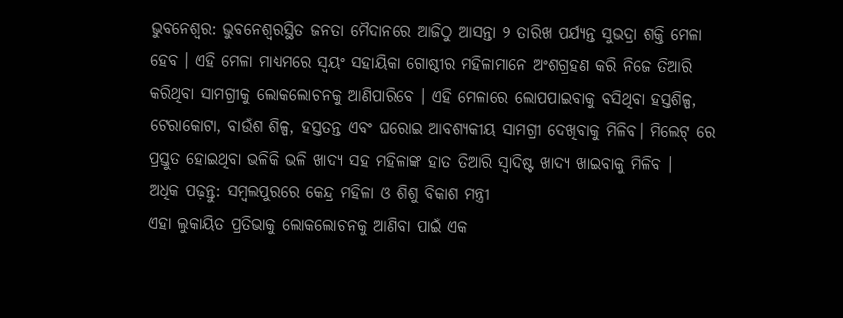ଭୁବନେଶ୍ୱର: ଭୁବନେଶ୍ୱରସ୍ଥିତ ଜନତା ମୈଦାନରେ ଆଜିଠୁ ଆସନ୍ତା ୨ ତାରିଖ ପର୍ଯ୍ୟନ୍ତ ସୁଭଦ୍ରା ଶକ୍ତି ମେଳା ହେବ । ଏହି ମେଳା ମାଧ୍ୟମରେ ସ୍ୱୟଂ ସହାୟିକା ଗୋଷ୍ଠୀର ମହିଳାମାନେ ଅଂଶଗ୍ରହଣ କରି ନିଜେ ତିଆରି କରିଥିବା ସାମଗ୍ରୀକୁ ଲୋକଲୋଚନକୁ ଆଣିପାରିବେ । ଏହି ମେଳାରେ ଲୋପପାଇବାକୁ ବସିଥିବା ହସ୍ତଶିଳ୍ପ, ଟେରାକୋଟା, ବାଉଁଶ ଶିଳ୍ପ, ହସ୍ତତନ୍ତ ଏବଂ ଘରୋଇ ଆବଶ୍ୟକୀୟ ସାମଗ୍ରୀ ଦେଖିବାକୁ ମିଳିବ। ମିଲେଟ୍ ରେ ପ୍ରସ୍ତୁତ ହୋଇଥିବା ଭଳିକି ଭଳି ଖାଦ୍ୟ ସହ ମହିଳାଙ୍କ ହାତ ତିଆରି ସ୍ୱାଦିଷ୍ଟ ଖାଦ୍ୟ ଖାଇବାକୁ ମିଳିବ ।
ଅଧିକ ପଢ଼ନ୍ତୁ: ସମ୍ବଲପୁରରେ କେନ୍ଦ୍ର ମହିଳା ଓ ଶିଶୁ ବିକାଶ ମନ୍ତ୍ରୀ
ଏହା ଲୁକାୟିତ ପ୍ରତିଭାକୁ ଲୋକଲୋଚନକୁ ଆଣିବା ପାଇଁ ଏକ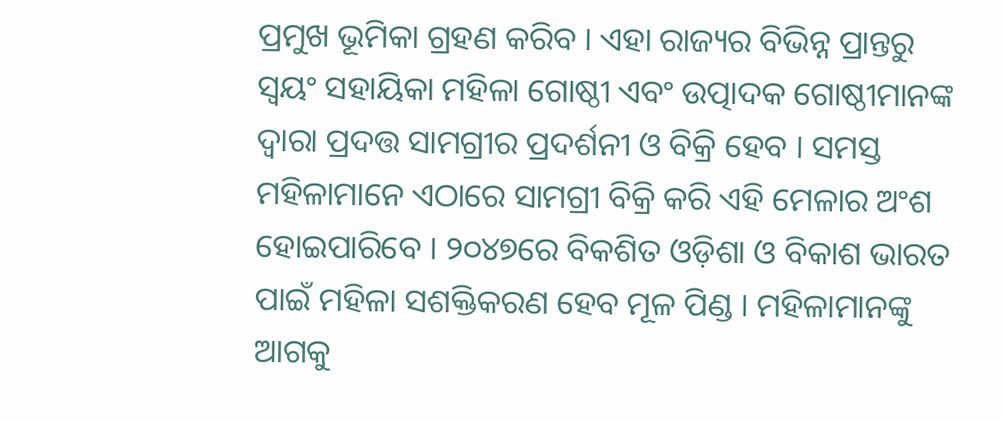ପ୍ରମୁଖ ଭୂମିକା ଗ୍ରହଣ କରିବ । ଏହା ରାଜ୍ୟର ବିଭିନ୍ନ ପ୍ରାନ୍ତରୁ ସ୍ଵୟଂ ସହାୟିକା ମହିଳା ଗୋଷ୍ଠୀ ଏବଂ ଉତ୍ପାଦକ ଗୋଷ୍ଠୀମାନଙ୍କ ଦ୍ଵାରା ପ୍ରଦତ୍ତ ସାମଗ୍ରୀର ପ୍ରଦର୍ଶନୀ ଓ ବିକ୍ରି ହେବ । ସମସ୍ତ ମହିଳାମାନେ ଏଠାରେ ସାମଗ୍ରୀ ବିକ୍ରି କରି ଏହି ମେଳାର ଅଂଶ ହୋଇପାରିବେ । ୨୦୪୭ରେ ବିକଶିତ ଓଡ଼ିଶା ଓ ବିକାଶ ଭାରତ ପାଇଁ ମହିଳା ସଶକ୍ତିକରଣ ହେବ ମୂଳ ପିଣ୍ଡ । ମହିଳାମାନଙ୍କୁ ଆଗକୁ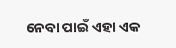ନେବା ପାଇଁ ଏହା ଏକ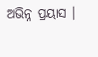ଅଭିନ୍ନ ପ୍ରୟାସ ।